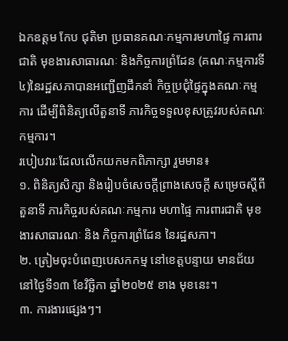ឯកឧត្តម កែប ជុតិមា ប្រធានគណៈកម្មការមហាផ្ទៃ ការពារជាតិ មុខងារសាធារណៈ និងកិច្ចការព្រំដែន (គណៈកម្មការទី៤)នៃរដ្ឋសភាបានអញ្ជើញដឹកនាំ កិច្ចប្រជុំផ្ទៃក្នុងគណៈកម្មការ ដើម្បីពិនិត្យលើតួនាទី ភារកិច្ចទទួលខុសត្រូវរបស់គណៈកម្មការ។
របៀបវារៈដែលលើកយកមកពិភាក្សា រួមមាន៖
១. ពិនិត្យសិក្សា និងរៀបចំសេចក្តីព្រាងសេចក្តី សម្រេចស្តីពីតួនាទី ភារកិច្ចរបស់គណៈកម្មការ មហាផ្ទៃ ការពារជាតិ មុខងារសាធារណៈ និង កិច្ចការព្រំដែន នៃរដ្ឋសភា។
២. ត្រៀមចុះបំពេញបេសកកម្ម នៅខេត្តបន្ទាយ មានជ័យនៅថ្ងៃទី១៣ ខែវិច្ឆិកា ឆ្នាំ២០២៥ ខាង មុខនេះ។
៣. ការងារផ្សេងៗ។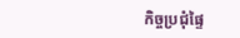កិច្ចប្រជុំផ្ទៃ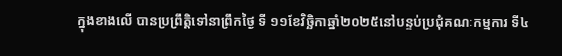ក្នុងខាងលើ បានប្រព្រឹត្តិទៅនាព្រឹកថ្ងៃ ទី ១១ខែវិច្ឆិកាឆ្នាំ២០២៥នៅបន្ទប់ប្រជុំគណៈកម្មការ ទី៤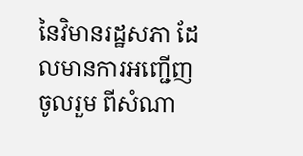នៃវិមានរដ្ឋសភា ដែលមានការអញ្ជើញចូលរួម ពីសំណា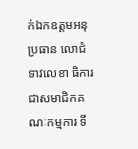ក់ឯកឧត្តមអនុប្រធាន លោជំទាវលេខា ធិការ ជាសមាជិកគណៈកម្មការ ទី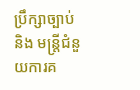ប្រឹក្សាច្បាប់ និង មន្រ្តីជំនួយការគ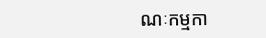ណៈកម្មកា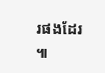រផងដែរ ៕